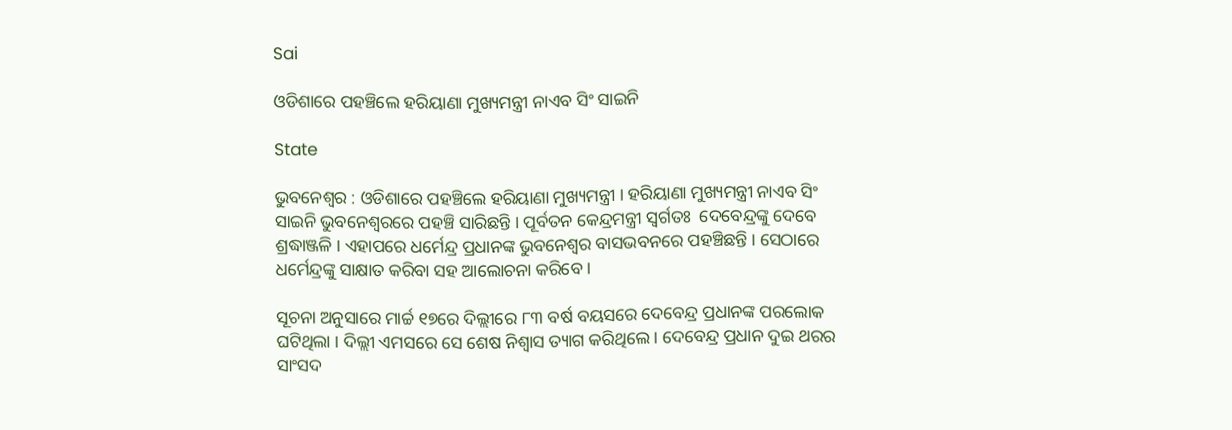Sai

ଓଡିଶାରେ ପହଞ୍ଚିଲେ ହରିୟାଣା ମୁଖ୍ୟମନ୍ତ୍ରୀ ନାଏବ ସିଂ ସାଇନି

State

ଭୁବନେଶ୍ୱର : ଓଡିଶାରେ ପହଞ୍ଚିଲେ ହରିୟାଣା ମୁଖ୍ୟମନ୍ତ୍ରୀ । ହରିୟାଣା ମୁଖ୍ୟମନ୍ତ୍ରୀ ନାଏବ ସିଂ ସାଇନି ଭୁବନେଶ୍ୱରରେ ପହଞ୍ଚି ସାରିଛନ୍ତି । ପୂର୍ବତନ କେନ୍ଦ୍ରମନ୍ତ୍ରୀ ସ୍ବର୍ଗତଃ  ଦେବେନ୍ଦ୍ରଙ୍କୁ ଦେବେ ଶ୍ରଦ୍ଧାଞ୍ଜଳି । ଏହାପରେ ଧର୍ମେନ୍ଦ୍ର ପ୍ରଧାନଙ୍କ ଭୁବନେଶ୍ୱର ବାସଭବନରେ ପହଞ୍ଚିଛନ୍ତି । ସେଠାରେ ଧର୍ମେନ୍ଦ୍ରଙ୍କୁ ସାକ୍ଷାତ କରିବା ସହ ଆଲୋଚନା କରିବେ ।

ସୂଚନା ଅନୁସାରେ ମାର୍ଚ୍ଚ ୧୭ରେ ଦିଲ୍ଲୀରେ ୮୩ ବର୍ଷ ବୟସରେ ଦେବେନ୍ଦ୍ର ପ୍ରଧାନଙ୍କ ପରଲୋକ ଘଟିଥିଲା । ଦିଲ୍ଲୀ ଏମସରେ ସେ ଶେଷ ନିଶ୍ବାସ ତ୍ୟାଗ କରିଥିଲେ । ଦେବେନ୍ଦ୍ର ପ୍ରଧାନ ଦୁଇ ଥରର ସାଂସଦ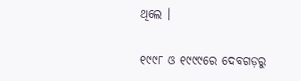ଥିଲେ ।

୧୯୯୮ ଓ ୧୯୯୯ରେ ଦେବଗଡ଼ରୁ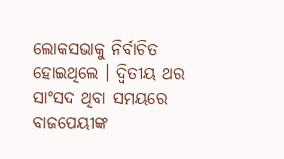ଲୋକସଭାକୁ ନିର୍ବାଚିତ ହୋଇଥିଲେ । ଦ୍ବିତୀୟ ଥର ସାଂସଦ ଥିବା ସମୟରେ ବାଜପେୟୀଙ୍କ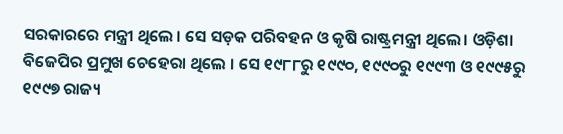ସରକାରରେ ମନ୍ତ୍ରୀ ଥିଲେ । ସେ ସଡ଼କ ପରିବହନ ଓ କୃଷି ରାଷ୍ଟ୍ରମନ୍ତ୍ରୀ ଥିଲେ। ଓଡ଼ିଶା ବିଜେପିର ପ୍ରମୁଖ ଚେହେରା ଥିଲେ । ସେ ୧୯୮୮ରୁ ୧୯୯୦, ୧୯୯୦ରୁ ୧୯୯୩ ଓ ୧୯୯୫ରୁ ୧୯୯୭ ରାଜ୍ୟ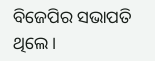ବିଜେପିର ସଭାପତି ଥିଲେ ।